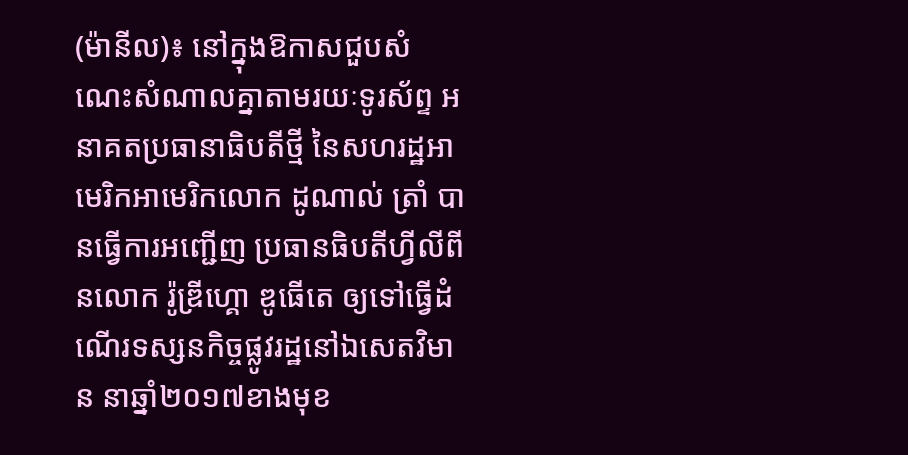(ម៉ានីល)៖ នៅក្នុងឱកាសជួបសំណេះសំណាលគ្នាតាមរយៈទូរស័ព្ទ អនាគតប្រធានាធិបតីថ្មី នៃសហរដ្ឋអាមេរិកអាមេរិកលោក ដូណាល់ ត្រាំ បានធ្វើការអញ្ជើញ ប្រធានធិបតីហ្វីលីពីនលោក រ៉ូឌ្រីហ្គោ ឌូធើតេ ឲ្យទៅធ្វើដំណើរទស្សនកិច្ចផ្លូវរដ្ឋនៅឯសេតវិមាន នាឆ្នាំ២០១៧ខាងមុខ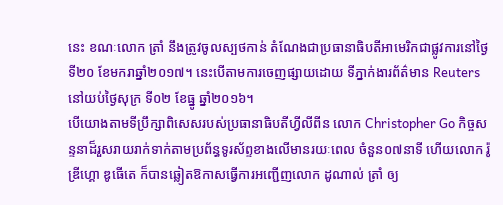នេះ ខណៈលោក ត្រាំ នឹងត្រូវចូលស្បថកាន់ តំណែងជាប្រធានាធិបតីអាមេរិកជាផ្លូវការនៅថ្ងៃទី២០ ខែមករាឆ្នាំ២០១៧។ នេះបើតាមការចេញផ្សាយដោយ ទីភ្នាក់ងារព័ត៌មាន Reuters នៅយប់ថ្ងៃសុក្រ ទី០២ ខែធ្នូ ឆ្នាំ២០១៦។
បើយោងតាមទីប្រឹក្សាពិសេសរបស់ប្រធានាធិបតីហ្វីលីពីន លោក Christopher Go កិច្ចសន្ទនាដ៏រួសរាយរាក់ទាក់តាមប្រព័ន្ធទូរស័ព្ទខាងលើមានរយៈពេល ចំនួន០៧នាទី ហើយលោក រ៉ូឌ្រីហ្គោ ឌូធើតេ ក៏បានឆ្លៀតឱកាសធ្វើការអញ្ជើញលោក ដូណាល់ ត្រាំ ឲ្យ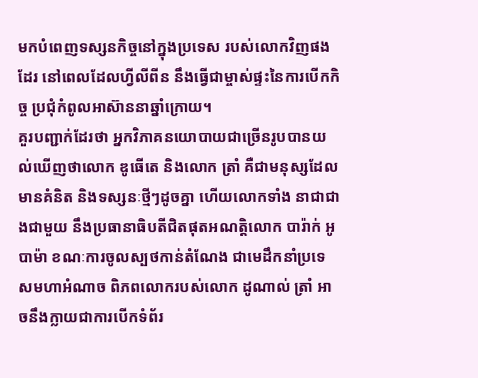មកបំពេញទស្សនកិច្ចនៅក្នុងប្រទេស របស់លោកវិញផងដែរ នៅពេលដែលហ្វីលីពីន នឹងធ្វើជាម្ចាស់ផ្ទះនៃការបើកកិច្ច ប្រជុំកំពូលអាស៊ាននាឆ្នាំក្រោយ។
គួរបញ្ជាក់ដែរថា អ្នកវិភាគនយោបាយជាច្រើនរូបបានយល់ឃើញថាលោក ឌូធើតេ និងលោក ត្រាំ គឺជាមនុស្សដែលមានគំនិត និងទស្សនៈថ្មីៗដូចគ្នា ហើយលោកទាំង នាជាជាងជាមួយ នឹងប្រធានាធិបតីជិតផុតអណត្តិលោក បារ៉ាក់ អូបាម៉ា ខណៈការចូលស្បថកាន់តំណែង ជាមេដឹកនាំប្រទេសមហាអំណាច ពិភពលោករបស់លោក ដូណាល់ ត្រាំ អាចនឹងក្លាយជាការបើកទំព័រ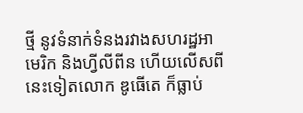ថ្មី នូវទំនាក់ទំនងរវាងសហរដ្ឋអាមេរិក និងហ្វីលីពីន ហើយលើសពីនេះទៀតលោក ឌូធើតេ ក៏ធ្លាប់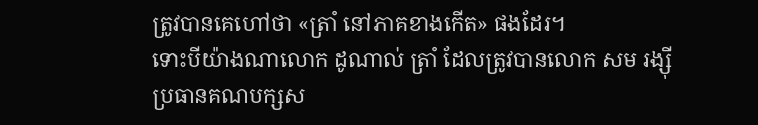ត្រូវបានគេហៅថា «ត្រាំ នៅភាគខាងកើត» ផងដែរ។
ទោះបីយ៉ាងណាលោក ដូណាល់ ត្រាំ ដែលត្រូវបានលោក សម រង្ស៊ី ប្រធានគណបក្សស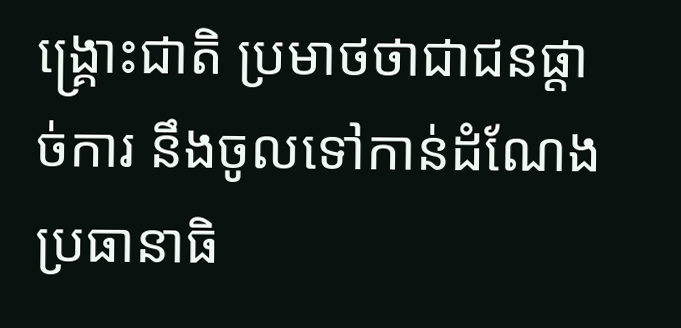ង្រ្គោះជាតិ ប្រមាថថាជាជនផ្តាច់ការ នឹងចូលទៅកាន់ដំណែងប្រធានាធិ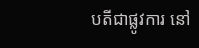បតីជាផ្លូវការ នៅ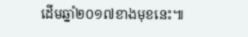ដើមឆ្នាំ២០១៧ខាងមុខនេះ៕